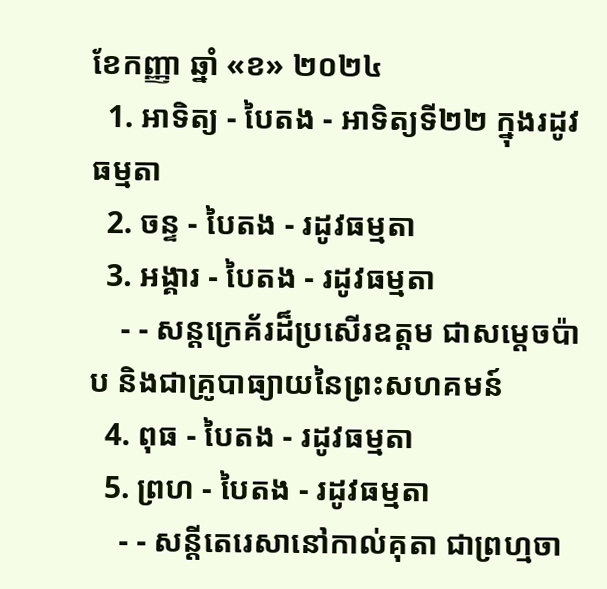ខែកញ្ញា ឆ្នាំ «ខ» ២០២៤
  1. អាទិត្យ - បៃតង - អាទិត្យទី២២ ក្នុងរដូវធម្មតា
  2. ចន្ទ - បៃតង - រដូវធម្មតា
  3. អង្គារ - បៃតង - រដូវធម្មតា
    - - សន្តក្រេគ័រដ៏ប្រសើរឧត្តម ជាសម្ដេចប៉ាប និងជាគ្រូបាធ្យាយនៃព្រះសហគមន៍
  4. ពុធ - បៃតង - រដូវធម្មតា
  5. ព្រហ - បៃតង - រដូវធម្មតា
    - - សន្តីតេរេសានៅកាល់គុតា ជាព្រហ្មចា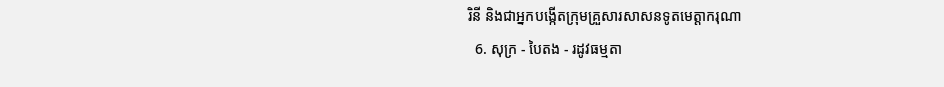រិនី និងជាអ្នកបង្កើតក្រុមគ្រួសារសាសនទូតមេត្ដាករុណា
  6. សុក្រ - បៃតង - រដូវធម្មតា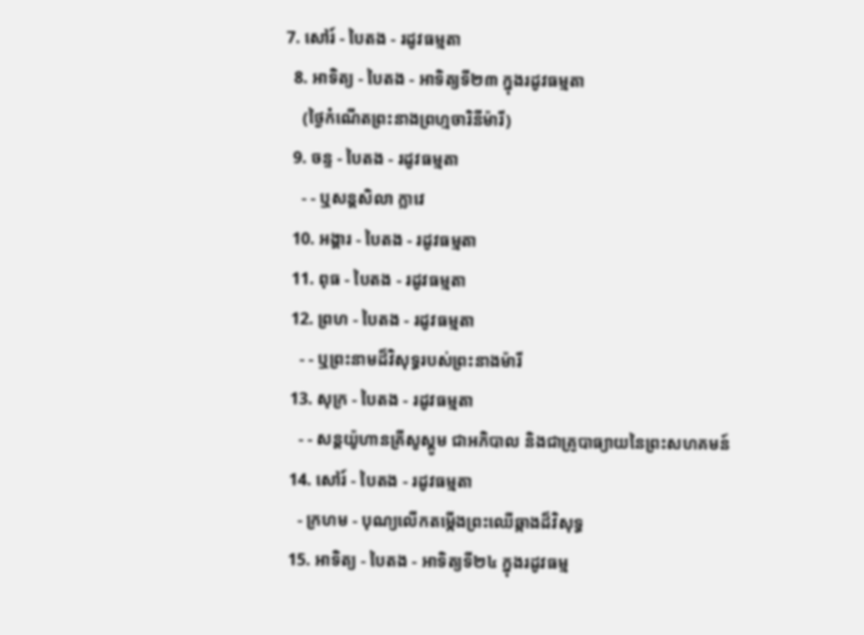7. សៅរ៍ - បៃតង - រដូវធម្មតា
  8. អាទិត្យ - បៃតង - អាទិត្យទី២៣ ក្នុងរដូវធម្មតា
    (ថ្ងៃកំណើតព្រះនាងព្រហ្មចារិនីម៉ារី)
  9. ចន្ទ - បៃតង - រដូវធម្មតា
    - - ឬសន្តសិលា ក្លាវេ
  10. អង្គារ - បៃតង - រដូវធម្មតា
  11. ពុធ - បៃតង - រដូវធម្មតា
  12. ព្រហ - បៃតង - រដូវធម្មតា
    - - ឬព្រះនាមដ៏វិសុទ្ធរបស់ព្រះនាងម៉ារី
  13. សុក្រ - បៃតង - រដូវធម្មតា
    - - សន្តយ៉ូហានគ្រីសូស្តូម ជាអភិបាល និងជាគ្រូបាធ្យាយនៃព្រះសហគមន៍
  14. សៅរ៍ - បៃតង - រដូវធម្មតា
    - ក្រហម - បុណ្យលើកតម្កើងព្រះឈើឆ្កាងដ៏វិសុទ្ធ
  15. អាទិត្យ - បៃតង - អាទិត្យទី២៤ ក្នុងរដូវធម្ម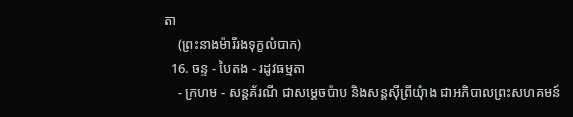តា
    (ព្រះនាងម៉ារីរងទុក្ខលំបាក)
  16. ចន្ទ - បៃតង - រដូវធម្មតា
    - ក្រហម - សន្តគ័រណី ជាសម្ដេចប៉ាប និងសន្តស៊ីព្រីយុំាង ជាអភិបាលព្រះសហគមន៍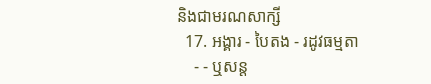និងជាមរណសាក្សី
  17. អង្គារ - បៃតង - រដូវធម្មតា
    - - ឬសន្ត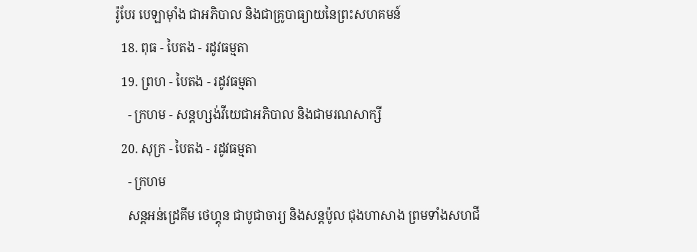រ៉ូបែរ បេឡាម៉ាំង ជាអភិបាល និងជាគ្រូបាធ្យាយនៃព្រះសហគមន៍
  18. ពុធ - បៃតង - រដូវធម្មតា
  19. ព្រហ - បៃតង - រដូវធម្មតា
    - ក្រហម - សន្តហ្សង់វីយេជាអភិបាល និងជាមរណសាក្សី
  20. សុក្រ - បៃតង - រដូវធម្មតា
    - ក្រហម
    សន្តអន់ដ្រេគីម ថេហ្គុន ជាបូជាចារ្យ និងសន្តប៉ូល ជុងហាសាង ព្រមទាំងសហជី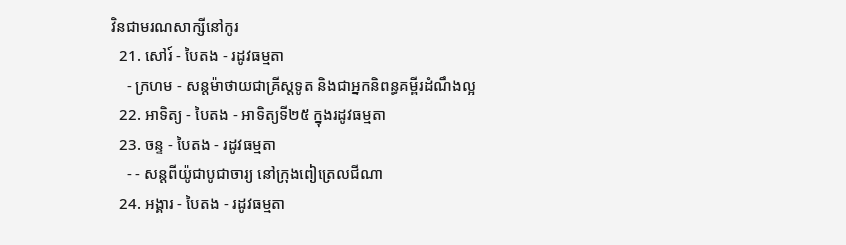វិនជាមរណសាក្សីនៅកូរ
  21. សៅរ៍ - បៃតង - រដូវធម្មតា
    - ក្រហម - សន្តម៉ាថាយជាគ្រីស្តទូត និងជាអ្នកនិពន្ធគម្ពីរដំណឹងល្អ
  22. អាទិត្យ - បៃតង - អាទិត្យទី២៥ ក្នុងរដូវធម្មតា
  23. ចន្ទ - បៃតង - រដូវធម្មតា
    - - សន្តពីយ៉ូជាបូជាចារ្យ នៅក្រុងពៀត្រេលជីណា
  24. អង្គារ - បៃតង - រដូវធម្មតា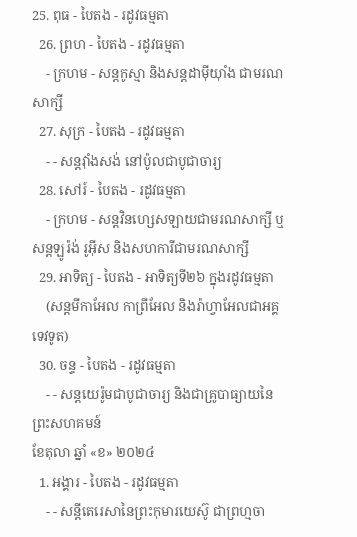25. ពុធ - បៃតង - រដូវធម្មតា
  26. ព្រហ - បៃតង - រដូវធម្មតា
    - ក្រហម - សន្តកូស្មា និងសន្តដាម៉ីយុាំង ជាមរណសាក្សី
  27. សុក្រ - បៃតង - រដូវធម្មតា
    - - សន្តវុាំងសង់ នៅប៉ូលជាបូជាចារ្យ
  28. សៅរ៍ - បៃតង - រដូវធម្មតា
    - ក្រហម - សន្តវិនហ្សេសឡាយជាមរណសាក្សី ឬសន្តឡូរ៉ង់ រូអ៊ីស និងសហការីជាមរណសាក្សី
  29. អាទិត្យ - បៃតង - អាទិត្យទី២៦ ក្នុងរដូវធម្មតា
    (សន្តមីកាអែល កាព្រីអែល និងរ៉ាហ្វាអែលជាអគ្គទេវទូត)
  30. ចន្ទ - បៃតង - រដូវធម្មតា
    - - សន្ដយេរ៉ូមជាបូជាចារ្យ និងជាគ្រូបាធ្យាយនៃព្រះសហគមន៍
ខែតុលា ឆ្នាំ «ខ» ២០២៤
  1. អង្គារ - បៃតង - រដូវធម្មតា
    - - សន្តីតេរេសានៃព្រះកុមារយេស៊ូ ជាព្រហ្មចា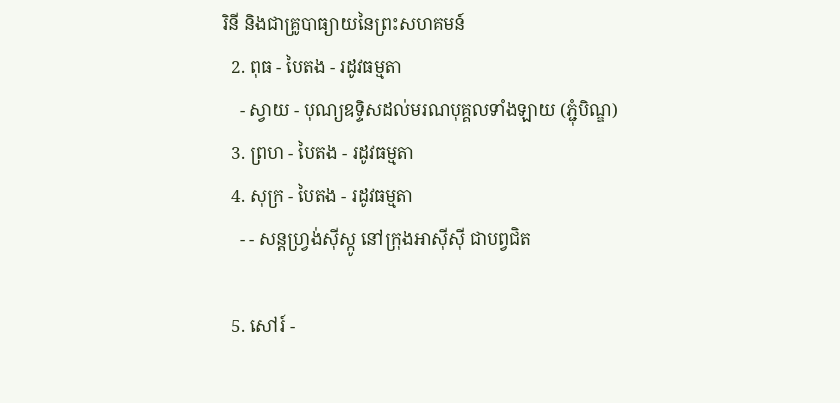រិនី និងជាគ្រូបាធ្យាយនៃព្រះសហគមន៍
  2. ពុធ - បៃតង - រដូវធម្មតា
    - ស្វាយ - បុណ្យឧទ្ទិសដល់មរណបុគ្គលទាំងឡាយ (ភ្ជុំបិណ្ឌ)
  3. ព្រហ - បៃតង - រដូវធម្មតា
  4. សុក្រ - បៃតង - រដូវធម្មតា
    - - សន្តហ្វ្រង់ស៊ីស្កូ នៅក្រុងអាស៊ីស៊ី ជាបព្វជិត

  5. សៅរ៍ -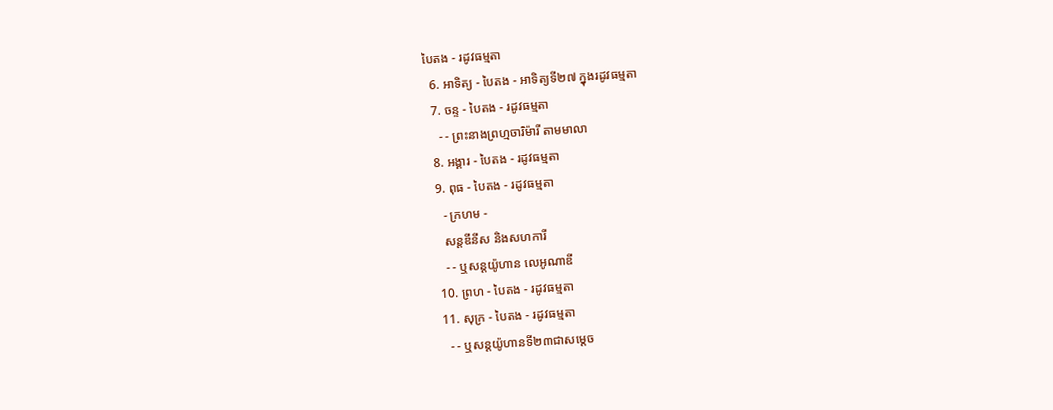បៃតង - រដូវធម្មតា
  6. អាទិត្យ - បៃតង - អាទិត្យទី២៧ ក្នុងរដូវធម្មតា
  7. ចន្ទ - បៃតង - រដូវធម្មតា
    - - ព្រះនាងព្រហ្មចារិម៉ារី តាមមាលា
  8. អង្គារ - បៃតង - រដូវធម្មតា
  9. ពុធ - បៃតង - រដូវធម្មតា
    - ក្រហម -
    សន្តឌីនីស និងសហការី
    - - ឬសន្តយ៉ូហាន លេអូណាឌី
  10. ព្រហ - បៃតង - រដូវធម្មតា
  11. សុក្រ - បៃតង - រដូវធម្មតា
    - - ឬសន្តយ៉ូហានទី២៣ជាសម្តេច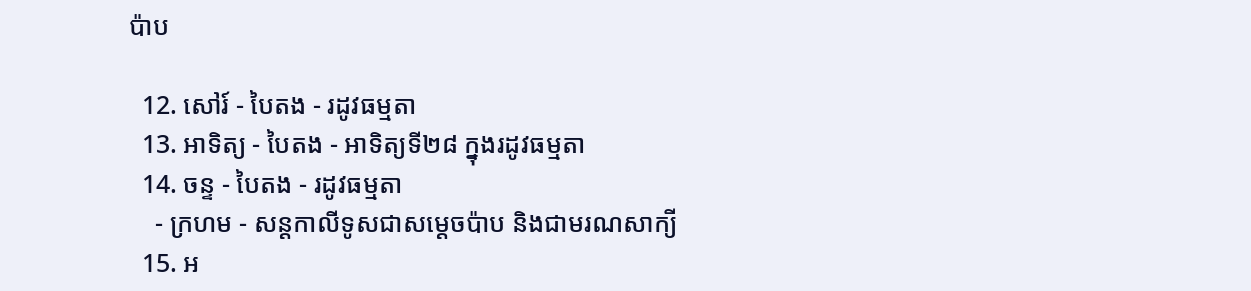ប៉ាប

  12. សៅរ៍ - បៃតង - រដូវធម្មតា
  13. អាទិត្យ - បៃតង - អាទិត្យទី២៨ ក្នុងរដូវធម្មតា
  14. ចន្ទ - បៃតង - រដូវធម្មតា
    - ក្រហម - សន្ដកាលីទូសជាសម្ដេចប៉ាប និងជាមរណសាក្យី
  15. អ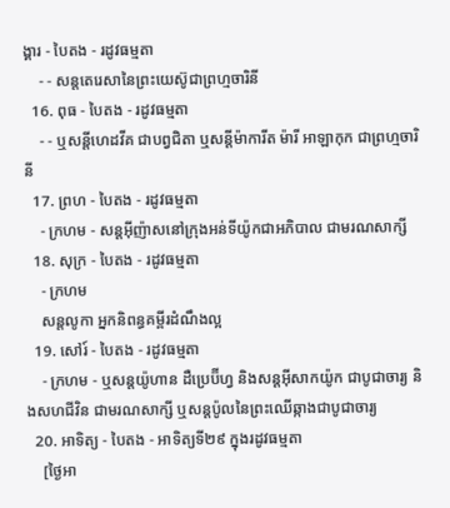ង្គារ - បៃតង - រដូវធម្មតា
    - - សន្តតេរេសានៃព្រះយេស៊ូជាព្រហ្មចារិនី
  16. ពុធ - បៃតង - រដូវធម្មតា
    - - ឬសន្ដីហេដវីគ ជាបព្វជិតា ឬសន្ដីម៉ាការីត ម៉ារី អាឡាកុក ជាព្រហ្មចារិនី
  17. ព្រហ - បៃតង - រដូវធម្មតា
    - ក្រហម - សន្តអ៊ីញ៉ាសនៅក្រុងអន់ទីយ៉ូកជាអភិបាល ជាមរណសាក្សី
  18. សុក្រ - បៃតង - រដូវធម្មតា
    - ក្រហម
    សន្តលូកា អ្នកនិពន្ធគម្ពីរដំណឹងល្អ
  19. សៅរ៍ - បៃតង - រដូវធម្មតា
    - ក្រហម - ឬសន្ដយ៉ូហាន ដឺប្រេប៊ីហ្វ និងសន្ដអ៊ីសាកយ៉ូក ជាបូជាចារ្យ និងសហជីវិន ជាមរណសាក្សី ឬសន្ដប៉ូលនៃព្រះឈើឆ្កាងជាបូជាចារ្យ
  20. អាទិត្យ - បៃតង - អាទិត្យទី២៩ ក្នុងរដូវធម្មតា
    [ថ្ងៃអា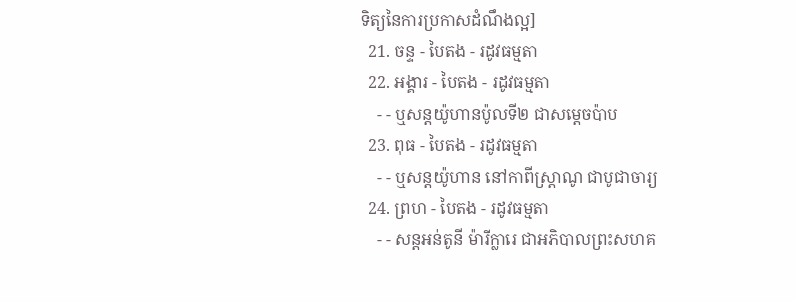ទិត្យនៃការប្រកាសដំណឹងល្អ]
  21. ចន្ទ - បៃតង - រដូវធម្មតា
  22. អង្គារ - បៃតង - រដូវធម្មតា
    - - ឬសន្តយ៉ូហានប៉ូលទី២ ជាសម្ដេចប៉ាប
  23. ពុធ - បៃតង - រដូវធម្មតា
    - - ឬសន្ដយ៉ូហាន នៅកាពីស្រ្ដាណូ ជាបូជាចារ្យ
  24. ព្រហ - បៃតង - រដូវធម្មតា
    - - សន្តអន់តូនី ម៉ារីក្លារេ ជាអភិបាលព្រះសហគ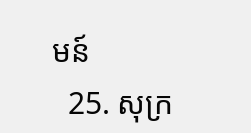មន៍
  25. សុក្រ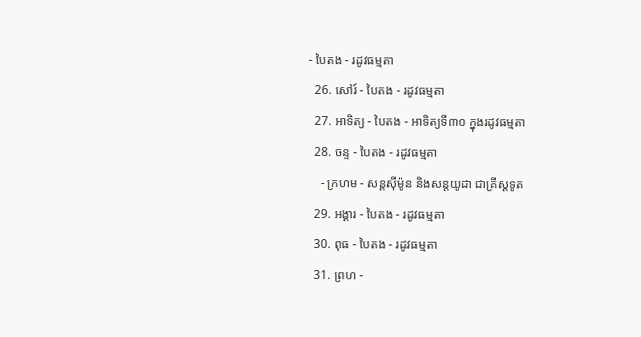- បៃតង - រដូវធម្មតា
  26. សៅរ៍ - បៃតង - រដូវធម្មតា
  27. អាទិត្យ - បៃតង - អាទិត្យទី៣០ ក្នុងរដូវធម្មតា
  28. ចន្ទ - បៃតង - រដូវធម្មតា
    - ក្រហម - សន្ដស៊ីម៉ូន និងសន្ដយូដា ជាគ្រីស្ដទូត
  29. អង្គារ - បៃតង - រដូវធម្មតា
  30. ពុធ - បៃតង - រដូវធម្មតា
  31. ព្រហ -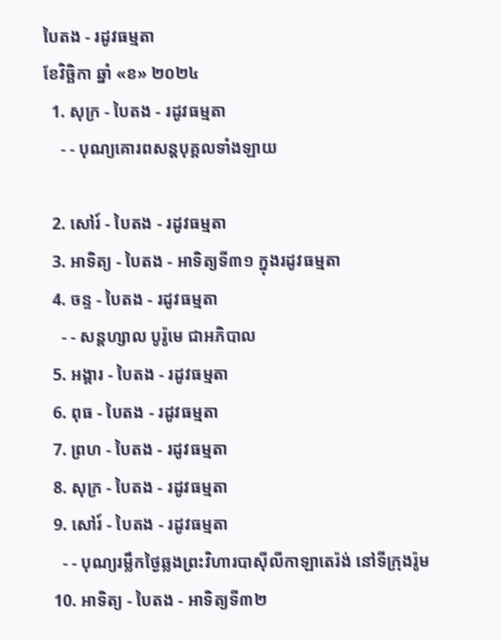បៃតង - រដូវធម្មតា
ខែវិច្ឆិកា ឆ្នាំ «ខ» ២០២៤
  1. សុក្រ - បៃតង - រដូវធម្មតា
    - - បុណ្យគោរពសន្ដបុគ្គលទាំងឡាយ

  2. សៅរ៍ - បៃតង - រដូវធម្មតា
  3. អាទិត្យ - បៃតង - អាទិត្យទី៣១ ក្នុងរដូវធម្មតា
  4. ចន្ទ - បៃតង - រដូវធម្មតា
    - - សន្ដហ្សាល បូរ៉ូមេ ជាអភិបាល
  5. អង្គារ - បៃតង - រដូវធម្មតា
  6. ពុធ - បៃតង - រដូវធម្មតា
  7. ព្រហ - បៃតង - រដូវធម្មតា
  8. សុក្រ - បៃតង - រដូវធម្មតា
  9. សៅរ៍ - បៃតង - រដូវធម្មតា
    - - បុណ្យរម្លឹកថ្ងៃឆ្លងព្រះវិហារបាស៊ីលីកាឡាតេរ៉ង់ នៅទីក្រុងរ៉ូម
  10. អាទិត្យ - បៃតង - អាទិត្យទី៣២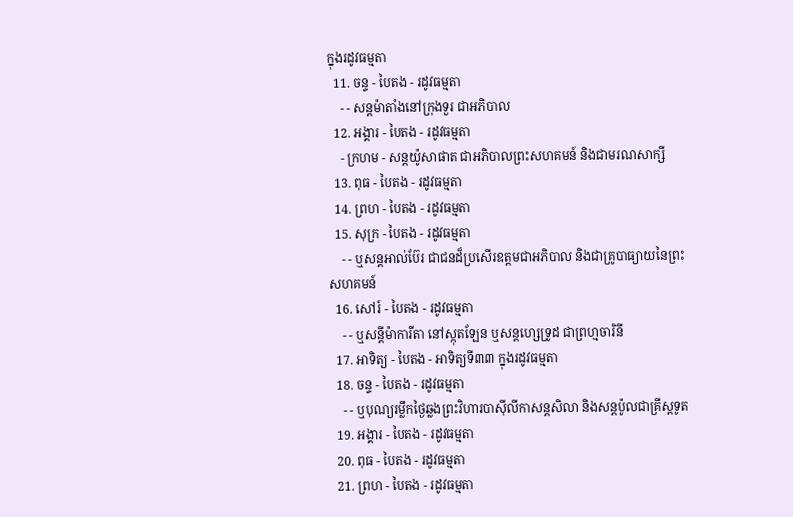ក្នុងរដូវធម្មតា
  11. ចន្ទ - បៃតង - រដូវធម្មតា
    - - សន្ដម៉ាតាំងនៅក្រុងទួរ ជាអភិបាល
  12. អង្គារ - បៃតង - រដូវធម្មតា
    - ក្រហម - សន្ដយ៉ូសាផាត ជាអភិបាលព្រះសហគមន៍ និងជាមរណសាក្សី
  13. ពុធ - បៃតង - រដូវធម្មតា
  14. ព្រហ - បៃតង - រដូវធម្មតា
  15. សុក្រ - បៃតង - រដូវធម្មតា
    - - ឬសន្ដអាល់ប៊ែរ ជាជនដ៏ប្រសើរឧត្ដមជាអភិបាល និងជាគ្រូបាធ្យាយនៃព្រះសហគមន៍
  16. សៅរ៍ - បៃតង - រដូវធម្មតា
    - - ឬសន្ដីម៉ាការីតា នៅស្កុតឡែន ឬសន្ដហ្សេទ្រូដ ជាព្រហ្មចារិនី
  17. អាទិត្យ - បៃតង - អាទិត្យទី៣៣ ក្នុងរដូវធម្មតា
  18. ចន្ទ - បៃតង - រដូវធម្មតា
    - - ឬបុណ្យរម្លឹកថ្ងៃឆ្លងព្រះវិហារបាស៊ីលីកាសន្ដសិលា និងសន្ដប៉ូលជាគ្រីស្ដទូត
  19. អង្គារ - បៃតង - រដូវធម្មតា
  20. ពុធ - បៃតង - រដូវធម្មតា
  21. ព្រហ - បៃតង - រដូវធម្មតា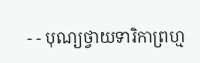- - បុណ្យថ្វាយទារិកាព្រហ្ម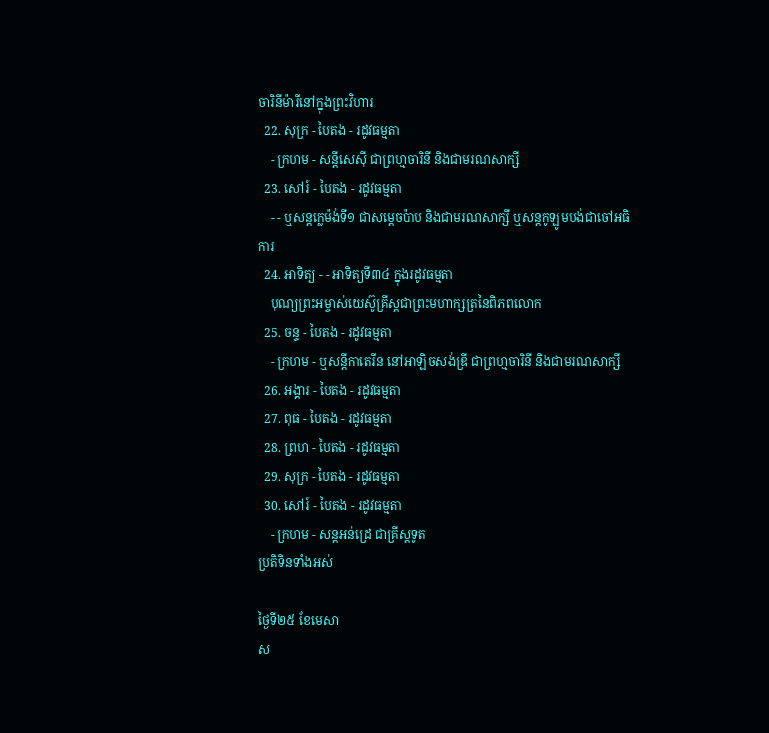ចារិនីម៉ារីនៅក្នុងព្រះវិហារ
  22. សុក្រ - បៃតង - រដូវធម្មតា
    - ក្រហម - សន្ដីសេស៊ី ជាព្រហ្មចារិនី និងជាមរណសាក្សី
  23. សៅរ៍ - បៃតង - រដូវធម្មតា
    - - ឬសន្ដក្លេម៉ង់ទី១ ជាសម្ដេចប៉ាប និងជាមរណសាក្សី ឬសន្ដកូឡូមបង់ជាចៅអធិការ
  24. អាទិត្យ - - អាទិត្យទី៣៤ ក្នុងរដូវធម្មតា
    បុណ្យព្រះអម្ចាស់យេស៊ូគ្រីស្ដជាព្រះមហាក្សត្រនៃពិភពលោក
  25. ចន្ទ - បៃតង - រដូវធម្មតា
    - ក្រហម - ឬសន្ដីកាតេរីន នៅអាឡិចសង់ឌ្រី ជាព្រហ្មចារិនី និងជាមរណសាក្សី
  26. អង្គារ - បៃតង - រដូវធម្មតា
  27. ពុធ - បៃតង - រដូវធម្មតា
  28. ព្រហ - បៃតង - រដូវធម្មតា
  29. សុក្រ - បៃតង - រដូវធម្មតា
  30. សៅរ៍ - បៃតង - រដូវធម្មតា
    - ក្រហម - សន្ដអន់ដ្រេ ជាគ្រីស្ដទូត
ប្រតិទិនទាំងអស់

ថ្ងៃទី២៥ ខែមេសា
ស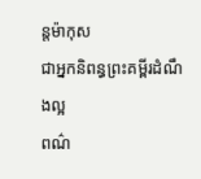ន្ដម៉ាកុស
ជាអ្នកនិពន្ធព្រះគម្ពីរដំណឹងល្អ
ពណ៌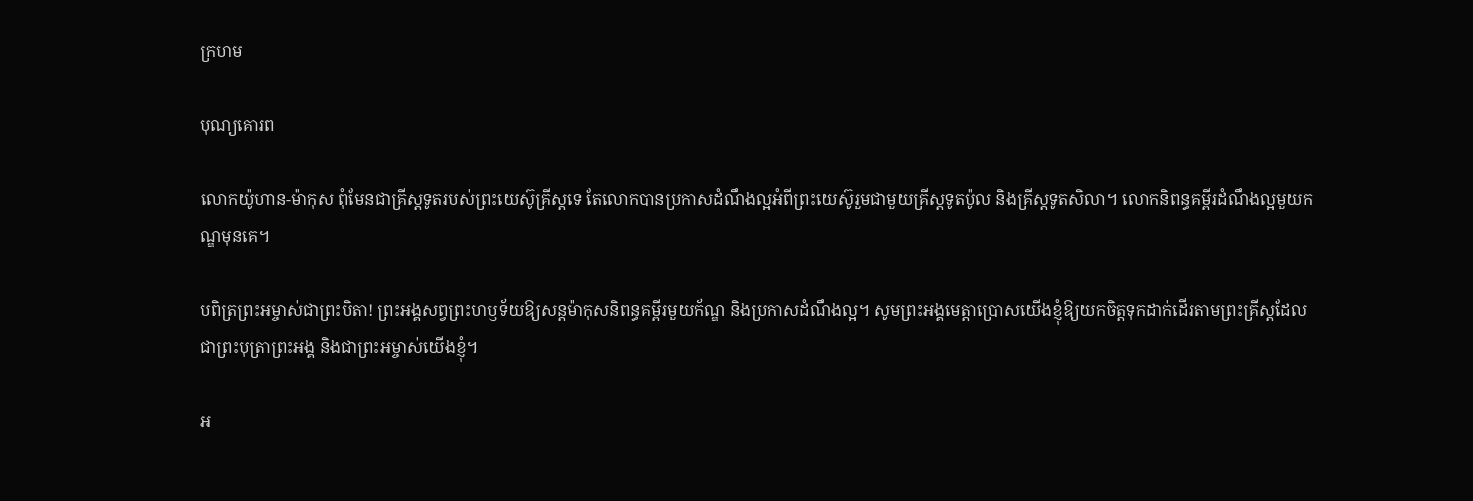ក្រហម

បុណ្យគោរព

លោកយ៉ូហាន-ម៉ាកុស ពុំមែនជាគ្រីស្តទូតរបស់ព្រះយេស៊ូគ្រីស្តទេ តែលោកបានប្រកាសដំណឹងល្អអំពីព្រះយេស៊ូរួមជាមួយគ្រីស្តទូតប៉ូល និងគ្រីស្ដទូតសិលា។ លោកនិពន្ធគម្ពីរដំណឹងល្អមួយកណ្ឌមុនគេ។

បពិត្រព្រះអម្ចាស់ជាព្រះបិតា! ព្រះអង្គសព្វព្រះហឫទ័យឱ្យសន្ដម៉ាកុសនិពន្ធគម្ពីរមួយក័ណ្ឌ និងប្រកាសដំណឹងល្អ។ សូមព្រះអង្គមេត្ដាប្រោសយើងខ្ញុំឱ្យយកចិត្ដទុកដាក់ដើរតាមព្រះគ្រីស្ដដែលជាព្រះបុត្រាព្រះអង្គ និងជាព្រះអម្ចាស់យើងខ្ញុំ។

អ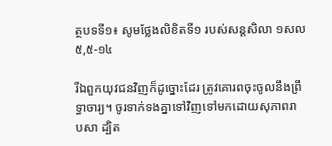ត្ថបទទី១៖ សូមថ្លែងលិខិតទី១ របស់សន្ដសិលា ១សល ៥,៥-១៤

រីឯពួកយុវជនវិញក៏ដូច្នោះដែរ ត្រូវគោរពចុះចូលនឹងព្រឹទ្ធា‌ចារ្យ។ ចូរទាក់‌ទងគ្នាទៅវិញទៅមកដោយសុភាពរាប‌សា ដ្បិត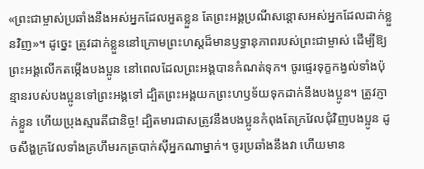«ព្រះ‌ជាម្ចាស់ប្រឆាំងនឹងអស់អ្នកដែលអួតខ្លួន តែព្រះ‌អង្គប្រណី‌សន្ដោសអស់អ្នកដែលដាក់ខ្លួនវិញ»។ ដូច្នេះ ត្រូវដាក់ខ្លួននៅក្រោមព្រះ‌ហស្ដដ៏មានឫទ្ធា‌នុភាពរបស់ព្រះ‌ជាម្ចាស់ ដើម្បីឱ្យព្រះ‌អង្គលើកតម្កើងបង‌ប្អូន នៅពេលដែលព្រះ‌អង្គបានកំណត់ទុក។ ចូរផ្ទេរទុក្ខកង្វល់ទាំងប៉ុន្មានរបស់បង‌ប្អូនទៅព្រះ‌អង្គទៅ ដ្បិតព្រះ‌អង្គយកព្រះ‌ហឫទ័យទុកដាក់នឹងបង‌ប្អូន។ ត្រូវភ្ញាក់ខ្លួន ហើយប្រុងស្មារតីជា‌និច្ច! ដ្បិតមារជាសត្រូវនឹងបង‌ប្អូនកំពុងតែក្រវែលជុំ‌វិញបង‌ប្អូន ដូចសឹង្ហក្រវែលទាំងគ្រហឹមរកត្របាក់ស៊ីអ្នកណាម្នាក់។ ចូរប្រឆាំងនឹងវា ហើយមាន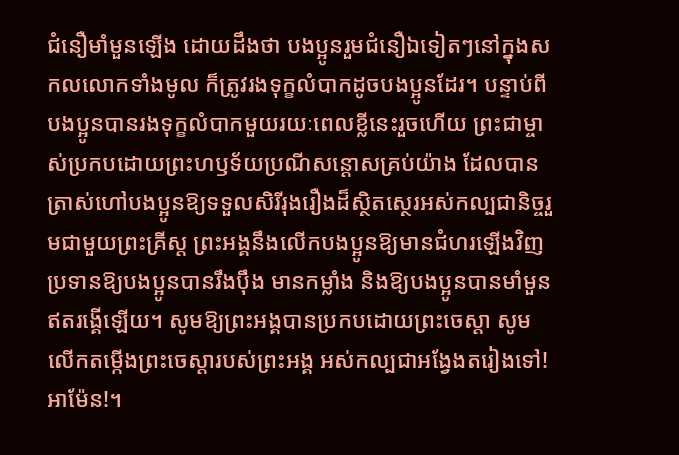ជំនឿមាំ‌មួនឡើង ដោយដឹងថា បង‌ប្អូនរួមជំនឿឯទៀតៗនៅក្នុងសកលលោកទាំងមូល ក៏ត្រូវរង‌ទុក្ខលំបាកដូចបង‌ប្អូនដែរ។ បន្ទាប់ពីបង‌ប្អូនបានរង‌ទុក្ខលំបាកមួយ‌រយៈពេលខ្លីនេះរួចហើយ ព្រះ‌ជាម្ចាស់ប្រកបដោយព្រះ‌ហឫទ័យប្រណី‌សន្ដោសគ្រប់យ៉ាង ដែលបានត្រាស់ហៅបង‌ប្អូនឱ្យទទួលសិរី‌រុងរឿងដ៏ស្ថិត‌ស្ថេរអស់កល្ប‌ជានិច្ចរួមជាមួយព្រះ‌គ្រីស្ត ព្រះ‌អង្គនឹងលើកបង‌ប្អូនឱ្យមានជំហរឡើងវិញ ប្រទានឱ្យបង‌ប្អូនបានរឹង‌ប៉ឹង មានកម្លាំង និងឱ្យបង‌ប្អូនបានមាំ‌មួនឥតរង្គើឡើយ។ សូមឱ្យព្រះ‌អង្គបានប្រកបដោយព្រះ‌ចេស្ដា សូមលើកតម្កើងព្រះ‌ចេស្ដារបស់ព្រះ‌អង្គ អស់‌កល្បជាអង្វែងតរៀងទៅ! អាម៉ែន!។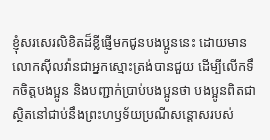ខ្ញុំសរសេរលិខិតដ៏ខ្លីផ្ញើមកជូនបង‌ប្អូននេះ ដោយមានលោកស៊ីលវ៉ានជាអ្នកស្មោះ‌ត្រង់បានជួយ ដើម្បីលើកទឹកចិត្តបង‌ប្អូន និងបញ្ជាក់ប្រាប់បង‌ប្អូនថា បង‌ប្អូនពិតជាស្ថិតនៅជាប់នឹងព្រះ‌ហឫទ័យប្រណី‌សន្ដោសរបស់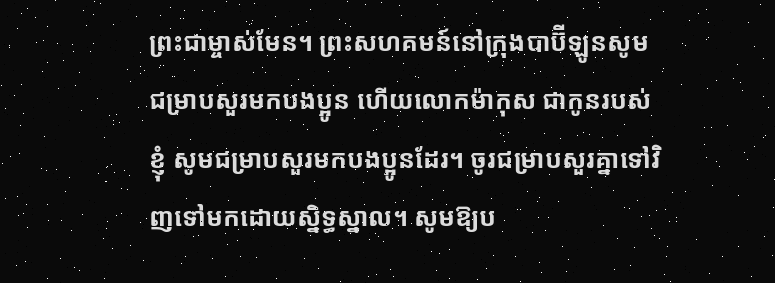ព្រះ‌ជាម្ចាស់មែន។ ព្រះ‌សហគមន៍នៅក្រុងបាប៊ីឡូនសូមជម្រាបសួរមកបង‌ប្អូន ហើយលោកម៉ាកុស ជាកូនរបស់ខ្ញុំ សូមជម្រាបសួរមកបង‌ប្អូនដែរ។ ចូរជម្រាបសួរគ្នាទៅវិញទៅមកដោយស្និទ្ធ‌ស្នាល។ សូមឱ្យប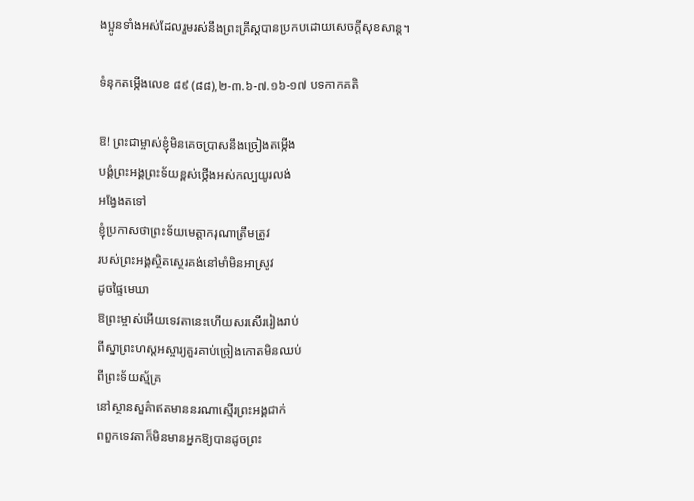ង‌ប្អូនទាំងអស់ដែលរួមរស់នឹងព្រះ‌គ្រីស្តបានប្រកបដោយសេចក្ដីសុខ‌សាន្ត។

ទំនុកតម្កើងលេខ ៨៩ (៨៨),២-៣.៦-៧.១៦-១៧ បទកាកគតិ

ឱ! ព្រះជាម្ចាស់ខ្ញុំមិនគេចប្រាសនឹងច្រៀងតម្កើង
បង្គំព្រះអង្គព្រះទ័យខ្ពស់ថ្កើងអស់កល្បយូរលង់
អង្វែងតទៅ
ខ្ញុំប្រកាសថាព្រះទ័យមេត្តាករុណាត្រឹមត្រូវ
របស់ព្រះអង្គស្ថិតស្ថេរគង់នៅមាំមិនអាស្រូវ
ដូចផ្ទៃមេឃា
ឱព្រះម្ចាស់អើយទេវតានេះហើយសរសើររៀងរាប់
ពីស្នាព្រះហស្តអស្ចារ្យគួរគាប់ច្រៀងកោតមិនឈប់
ពីព្រះទ័យស្ម័គ្រ
នៅស្ថានសួគ៌ាឥតមាននរណាស្មើរព្រះអង្គជាក់
ពពួកទេវតាក៏មិនមានអ្នកឱ្យបានដូចព្រះ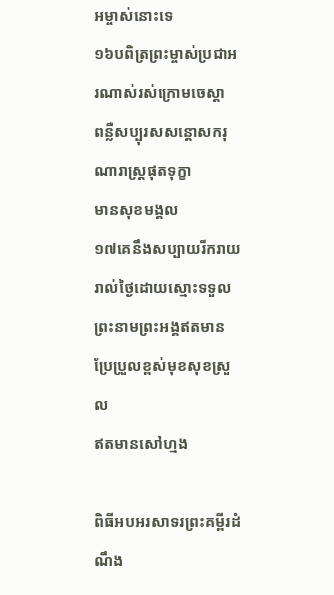អម្ចាស់នោះទេ
១៦បពិត្រព្រះម្ចាស់ប្រជាអរណាស់រស់ក្រោមចេស្តា
ពន្លឺសប្បុរសសន្តោសករុណារាស្រ្តផុតទុក្ខា
មានសុខមង្គល
១៧គេនឹងសប្បាយរីករាយរាល់ថ្ងៃដោយស្មោះទទួល
ព្រះនាមព្រះអង្គឥតមានប្រែប្រួលខ្ពស់មុខសុខស្រួល
ឥតមានសៅហ្មង

ពិធីអបអរសាទរព្រះគម្ពីរដំណឹង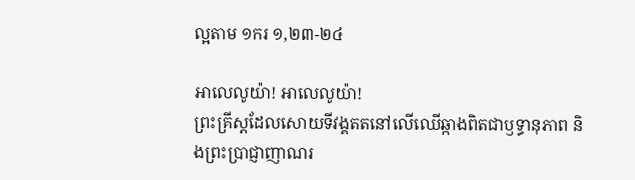ល្អតាម ១ករ ១,២៣-២៤

អាលេលូយ៉ា! អាលេលូយ៉ា!
ព្រះគ្រីស្តដែលសោយទីវង្គតតនៅលើឈើឆ្កាងពិតជាឫទ្ធានុភាព និងព្រះប្រាជ្ញាញាណរ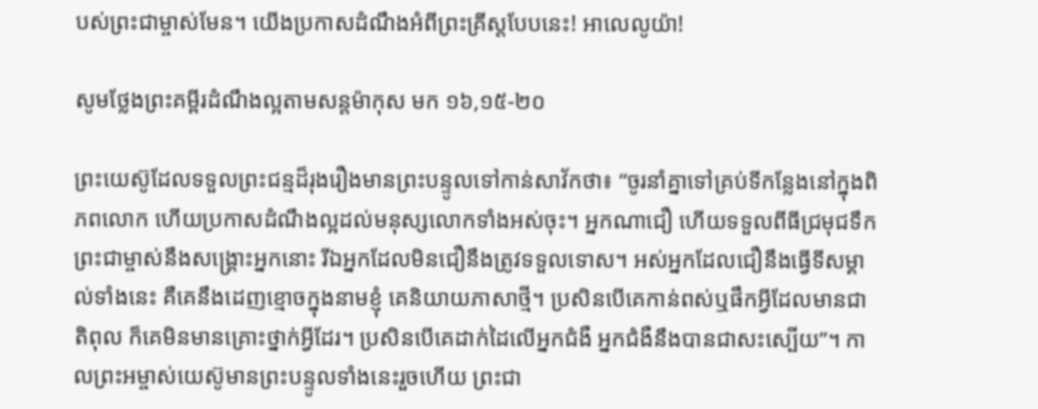បស់ព្រះជាម្ចាស់មែន។ យើងប្រកាសដំណឹងអំពីព្រះគ្រីស្តបែបនេះ! អាលេលូយ៉ា!

សូមថ្លែងព្រះគម្ពីរដំណឹងល្អតាមសន្តម៉ាកុស មក ១៦,១៥-២០

ព្រះយេស៊ូដែលទទួលព្រះជន្មដ៏រុងរឿងមានព្រះបន្ទូលទៅកាន់សាវ័កថា៖ “ចូរនាំគ្នាទៅគ្រប់ទីកន្លែងនៅក្នុងពិភពលោក ហើយប្រកាសដំណឹងល្អដល់មនុស្សលោកទាំងអស់ចុះ។ អ្នកណាជឿ ហើយទទួលពីធីជ្រមុជទឹក ព្រះជាម្ចាស់នឹងសង្គ្រោះអ្នកនោះ រីឯអ្នកដែលមិនជឿនឹងត្រូវទទួលទោស។ អស់អ្នកដែលជឿនឹងធ្វើទីសម្គាល់ទាំងនេះ គឺគេនឹងដេញខ្មោចក្នុងនាមខ្ញុំ គេនិយាយភាសាថ្មី។ ប្រសិនបើគេកាន់ពស់ឬផឹកអ្វីដែលមានជាតិពុល ក៏គេមិនមានគ្រោះថ្នាក់អ្វីដែរ។ ប្រសិនបើគេដាក់ដៃលើអ្នកជំងឺ អ្នកជំងឺនឹងបានជាសះស្បើយ”។ កាលព្រះអម្ចាស់យេស៊ូមានព្រះបន្ទូលទាំងនេះរួចហើយ ព្រះជា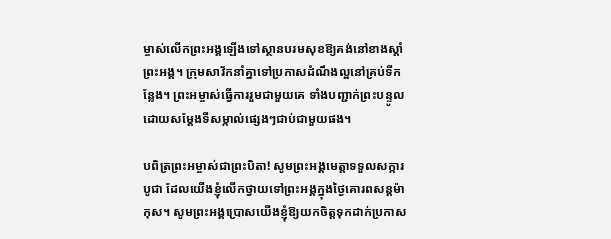ម្ចាស់លើកព្រះអង្គឡើងទៅស្ថានបរមសុខឱ្យគង់នៅខាងស្តាំព្រះអង្គ។ ក្រុមសាវ័កនាំគ្នាទៅប្រកាសដំណឹងល្អនៅគ្រប់ទីកន្លែង។ ព្រះអម្ចាស់ធ្វើការរួមជាមួយគេ ទាំងបញ្ជាក់ព្រះបន្ទូល ដោយសម្តែងទីសម្កាល់ផ្សេងៗជាប់ជាមួយផង។

បពិត្រព្រះអម្ចាស់ជាព្រះបិតា! សូមព្រះអង្គមេត្ដាទទួលសក្ការបូជា ដែលយើងខ្ញុំលើកថ្វាយទៅព្រះអង្គក្នុងថ្ងៃគោរពសន្ដម៉ាកុស។ សូមព្រះអង្គប្រោសយើងខ្ញុំឱ្យយកចិត្ដទុកដាក់ប្រកាស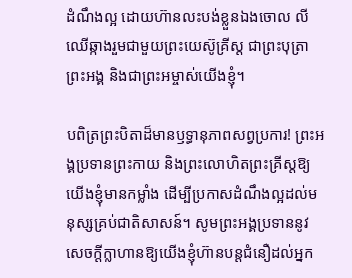ដំណឹងល្អ ដោយហ៊ានលះបង់ខ្លួនឯងចោល លីឈើឆ្កាងរួមជាមួយព្រះយេស៊ូគ្រីស្ដ ជាព្រះបុត្រាព្រះអង្គ និងជាព្រះអម្ចាស់យើងខ្ញុំ។

បពិត្រព្រះបិតាដ៏មានឫទ្ធានុភាពសព្វប្រការ! ព្រះអង្គប្រទានព្រះកាយ និងព្រះលោហិតព្រះគ្រីស្ដឱ្យយើងខ្ញុំមានកម្លាំង ដើម្បីប្រកាសដំណឹងល្អដល់មនុស្សគ្រប់ជាតិសាសន៍។ សូមព្រះអង្គប្រទាននូវសេចក្ដីក្លាហានឱ្យយើងខ្ញុំហ៊ានបន្ដជំនឿដល់អ្នក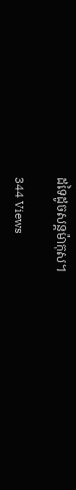ដទៃដូចសន្ដម៉ាកុស។

344 Views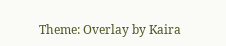Theme: Overlay by Kaira